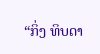“ກິ່ງ ທິບດາ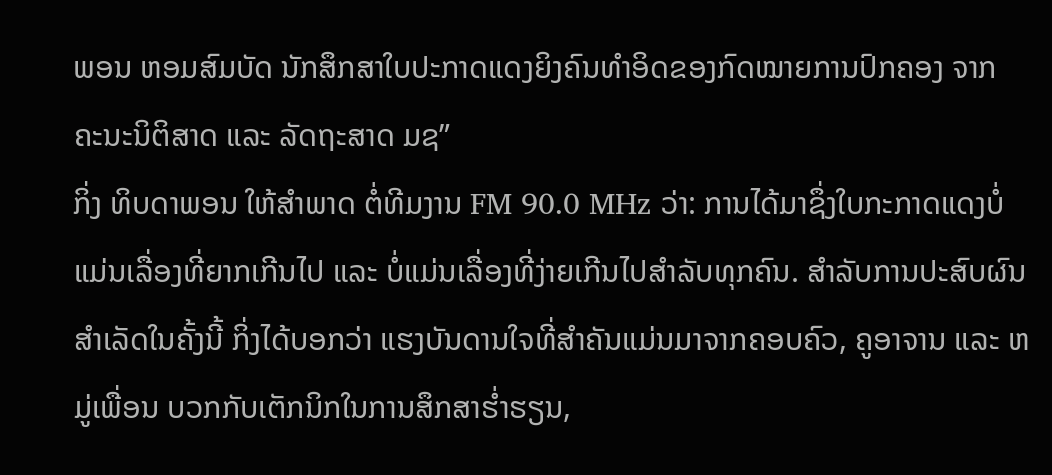ພອນ ຫອມສົມບັດ ນັກສຶກສາໃບປະກາດແດງຍິງຄົນທຳອິດຂອງກົດໝາຍການປົກຄອງ ຈາກ ຄະນະນິຕິສາດ ແລະ ລັດຖະສາດ ມຊ”
ກິ່ງ ທິບດາພອນ ໃຫ້ສໍາພາດ ຕໍ່ທີມງານ FM 90.0 MHz ວ່າ: ການໄດ້ມາຊຶ່ງໃບກະກາດແດງບໍ່ແມ່ນເລື່ອງທີ່ຍາກເກີນໄປ ແລະ ບໍ່ແມ່ນເລື່ອງທີ່ງ່າຍເກີນໄປສຳລັບທຸກຄົນ. ສຳລັບການປະສົບຜົນສຳເລັດໃນຄັ້ງນີ້ ກິ່ງໄດ້ບອກວ່າ ແຮງບັນດານໃຈທີ່ສຳຄັນແມ່ນມາຈາກຄອບຄົວ, ຄູອາຈານ ແລະ ຫມູ່ເພື່ອນ ບວກກັບເຕັກນິກໃນການສຶກສາຮໍ່າຮຽນ,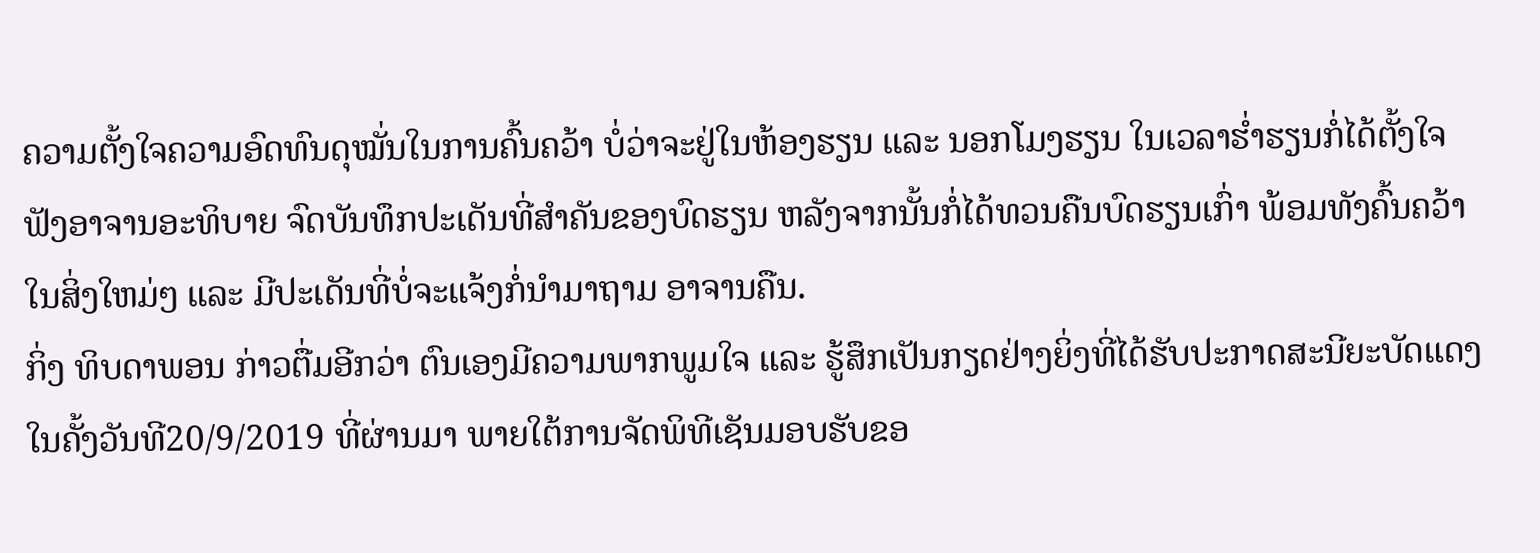ຄວາມຕັ້ງໃຈຄວາມອົດທົນດຸໝັ່ນໃນການຄົ້ນຄວ້າ ບໍ່ວ່າຈະຢູ່ໃນຫ້ອງຮຽນ ແລະ ນອກໂມງຮຽນ ໃນເວລາຮໍ່າຮຽນກໍ່ໄດ້ຕັ້ງໃຈຟັງອາຈານອະທິບາຍ ຈົດບັນທຶກປະເດັນທີ່ສຳຄັນຂອງບົດຮຽນ ຫລັງຈາກນັ້ນກໍ່ໄດ້ທວນຄືນບົດຮຽນເກົ່າ ພ້ອມທັງຄົ້ນຄວ້າໃນສິ່ງໃຫມ່ໆ ແລະ ມີປະເດັນທີ່ບໍ່ຈະແຈ້ງກໍ່ນຳມາຖາມ ອາຈານຄືນ.
ກິ່ງ ທິບດາພອນ ກ່າວຕື່ມອີກວ່າ ຕົນເອງມີຄວາມພາກພູມໃຈ ແລະ ຮູ້ສຶກເປັນກຽດຢ່າງຍິ່ງທີ່ໄດ້ຮັບປະກາດສະນີຍະບັດແດງ ໃນຄັ້ງວັນທີ20/9/2019 ທີ່ຜ່ານມາ ພາຍໃຕ້ການຈັດພິທີເຊັນມອບຮັບຂອ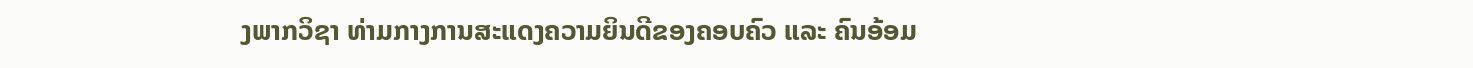ງພາກວິຊາ ທ່າມກາງການສະແດງຄວາມຍິນດີຂອງຄອບຄົວ ແລະ ຄົນອ້ອມ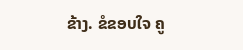ຂ້າງ. ຂໍຂອບໃຈ ຄູ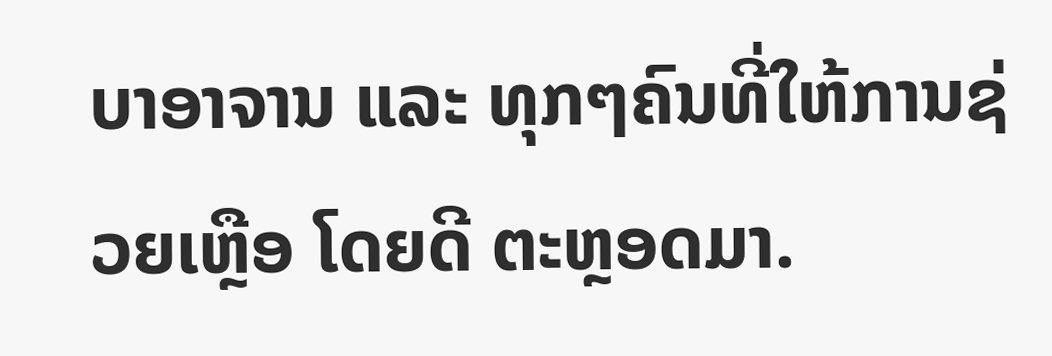ບາອາຈານ ແລະ ທຸກໆຄົນທີ່ໃຫ້ການຊ່ວຍເຫຼືອ ໂດຍດີ ຕະຫຼອດມາ.